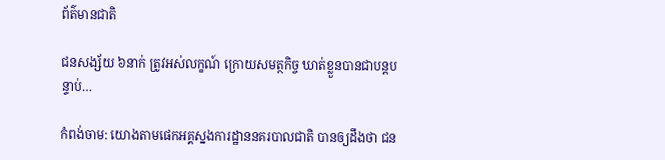ព័ត៌មានជាតិ

ជនសង្ស័យ ៦នាក់ ត្រូវអស់លក្ខណ៍ ក្រោយសមត្ថកិច្ច ឃាត់ខ្លួនបានជាបន្តបន្ទាប់…

កំពង់ចាម: យោងតាមផេកអគ្គស្នងការដ្ឋាននគរបាលជាតិ បានឲ្យដឹងថា ជន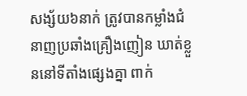សង្ស័យ៦នាក់ ត្រូវបានកម្លាំងជំនាញប្រឆាំងគ្រឿងញៀន ឃាត់ខ្លួននៅទីតាំងផ្សេងគ្នា ពាក់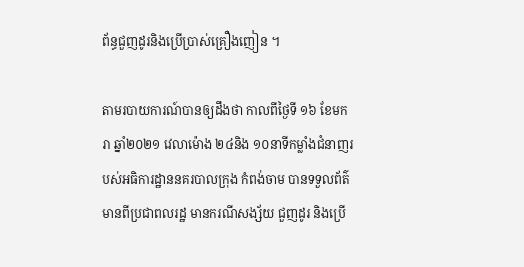ព័ន្ធជួញដូរនិងប្រើប្រាស់គ្រឿងញៀន ។

តាមរបាយការណ៍បានឲ្យដឹងថា កាលពីថ្ងៃទី ១៦ ខែមករា ឆ្នាំ២០២១ វេលាម៉ោង ២៤និង ១០នាទីកម្លាំងជំនាញរបស់អធិការដ្ឋាននគរបាលក្រុង កំពង់ចាម បានទទួលព័ត៌មានពីប្រជាពលរដ្ឋ មានករណីសង្ស័យ ជួញដូរ និងប្រើ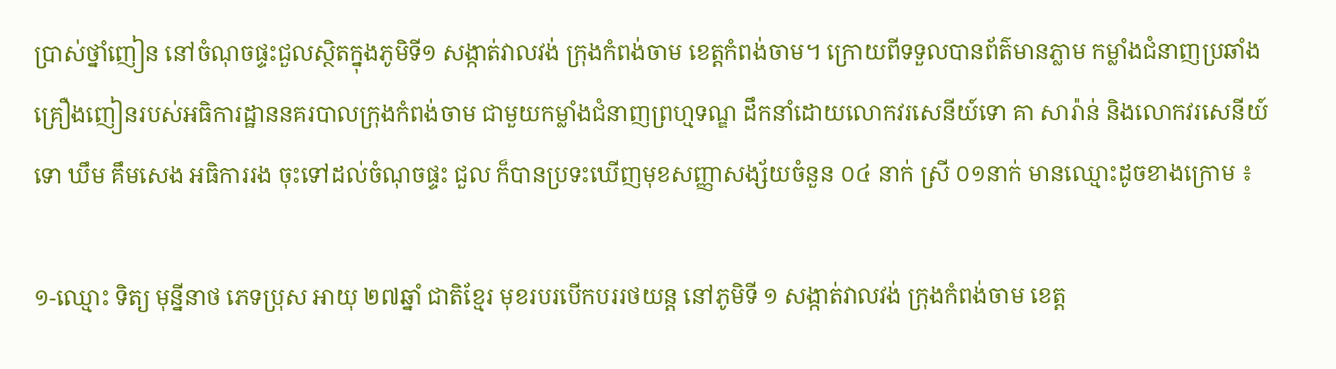ប្រាស់ថ្នាំញៀន នៅចំណុចផ្ទះជួលស្ថិតក្នុងភូមិទី១ សង្កាត់វាលវង់ ក្រុងកំពង់ចាម ខេត្តកំពង់ចាម។ ក្រោយពីទទួលបានព័ត៌មានភ្លាម កម្លាំងជំនាញប្រឆាំងគ្រឿងញៀនរបស់អធិការដ្ឋាននគរបាលក្រុងកំពង់ចាម ជាមួយកម្លាំងជំនាញព្រហ្មទណ្ឌ ដឹកនាំដោយលោកវរសេនីយ៍ទោ គា សារ៉ាន់ និងលោកវរសេនីយ៍ទោ ឃឹម គឹមសេង អធិការរង ចុះទៅដល់ចំណុចផ្ទះ ជួល ក៏បានប្រទះឃើញមុខសញ្ញាសង្ស័យចំនួន ០៤ នាក់ ស្រី ០១នាក់ មានឈ្មោះដូចខាងក្រោម ៖

១-ឈ្មោះ ទិត្យ មុនី្ននាថ ភេទប្រុស អាយុ ២៧ឆ្នាំ ជាតិខ្មែរ មុខរបរបើកបររថយន្ត នៅភូមិទី ១ សង្កាត់វាលវង់ ក្រុងកំពង់ចាម ខេត្ត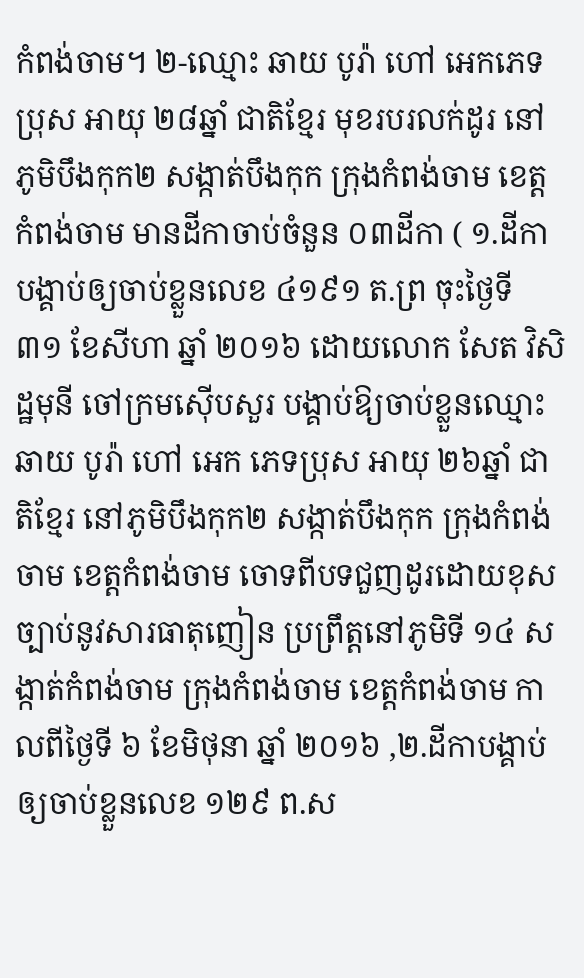កំពង់ចាម។ ២-ឈ្មោះ ឆាយ បូរ៉ា ហៅ អេកភេទប្រុស អាយុ ២៨ឆ្នាំ ជាតិខ្មែរ មុខរបរលក់ដូរ នៅភូមិបឹងកុក២ សង្កាត់បឹងកុក ក្រុងកំពង់ចាម ខេត្តកំពង់ចាម មានដីកាចាប់ចំនួន ០៣ដីកា ( ១.ដីកាបង្គាប់ឲ្យចាប់ខ្លួនលេខ ៤១៩១ ត.ព្រ ចុះថ្ងៃទី ៣១ ខែសីហា ឆ្នាំ ២០១៦ ដោយលោក សែត វិសិដ្ឋមុនី ចៅក្រមស៊ើបសួរ បង្គាប់ឱ្យចាប់ខ្លួនឈ្មោះ ឆាយ បូរ៉ា ហៅ អេក ភេទប្រុស អាយុ ២៦ឆ្នាំ ជាតិខ្មែរ នៅភូមិបឹងកុក២ សង្កាត់បឹងកុក ក្រុងកំពង់ចាម ខេត្តកំពង់ចាម ចោទពីបទជួញដូរដោយខុសច្បាប់នូវសារធាតុញៀន ប្រព្រឹត្តនៅភូមិទី ១៤ សង្កាត់កំពង់ចាម ក្រុងកំពង់ចាម ខេត្តកំពង់ចាម កាលពីថ្ងៃទី ៦ ខែមិថុនា ឆ្នាំ ២០១៦ ,២.ដីកាបង្គាប់ឲ្យចាប់ខ្លួនលេខ ១២៩ ព.ស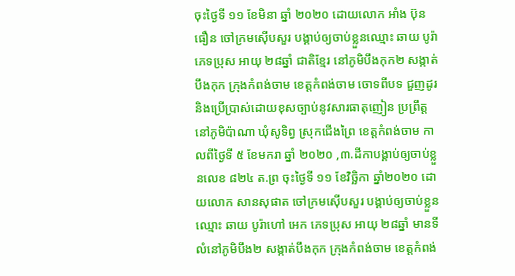ចុះថ្ងៃទី ១១ ខែមិនា ឆ្នាំ ២០២០ ដោយលោក អាំង ប៊ុនធឿន ចៅក្រមស៊ើបសួរ បង្គាប់ឲ្យចាប់ខ្លួនឈ្មោះ ឆាយ បូរ៉ា ភេទប្រុស អាយុ ២៨ឆ្នាំ ជាតិខ្មែរ នៅភូមិបឹងកុក២ សង្កាត់បឹងកុក ក្រុងកំពង់ចាម ខេត្តកំពង់ចាម ចោទពីបទ ជួញដូរ និងប្រើប្រាស់ដោយខុសច្បាប់នូវសារធាតុញៀន ប្រព្រឹត្តនៅភូមិប៉ាណា ឃុំសូទិព្វ ស្រុកជើងព្រៃ ខេត្តកំពង់ចាម កាលពីថ្ងៃទី ៥ ខែមករា ឆ្នាំ ២០២០ ,៣.ដីកាបង្គាប់ឲ្យចាប់ខ្លួនលេខ ៨២៤ ត.ព្រ ចុះថ្ងៃទី ១១ ខែវិច្ឆិកា ឆ្នាំ២០២០ ដោយលោក សានសុផាត ចៅក្រមស៊ើបសួរ បង្គាប់ឲ្យចាប់ខ្លួនឈ្មោះ ឆាយ បូរ៉ាហៅ អេក ភេទប្រុស អាយុ ២៨ឆ្នាំ មានទីលំនៅភូមិបឹង២ សង្កាត់បឹងកុក ក្រុងកំពង់ចាម ខេត្តកំពង់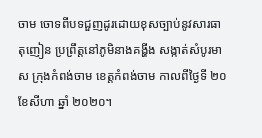ចាម ចោទពីបទជួញដូរដោយខុសច្បាប់នូវសារធាតុញៀន ប្រព្រឹត្តនៅភូមិនាងគង្ហីង សង្កាត់សំបូរមាស ក្រុងកំពង់ចាម ខេត្តកំពង់ចាម កាលពីថ្ងៃទី ២០ ខែសីហា ឆ្នាំ ២០២០។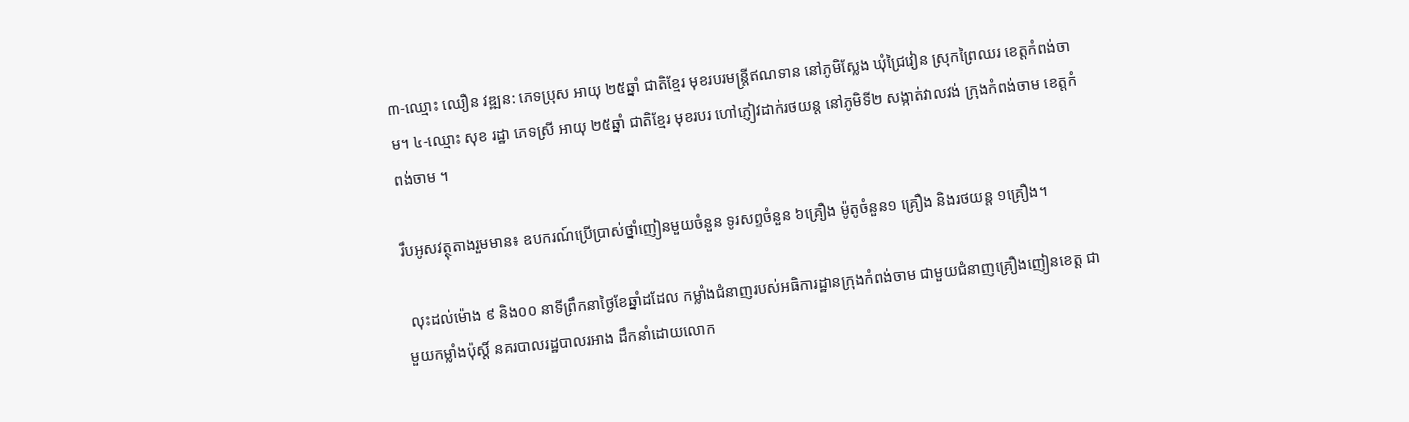៣-ឈ្មោះ ឈឿន វឌ្ឍន: ភេទប្រុស អាយុ ២៥ឆ្នាំ ជាតិខ្មែរ មុខរបរមន្ត្រីឥណទាន នៅភូមិស្លែង ឃុំជ្រៃវៀន ស្រុកព្រៃឈរ ខេត្តកំពង់ចាម។ ៤-ឈ្មោះ សុខ រដ្ឋា ភេទស្រី អាយុ ២៥ឆ្នាំ ជាតិខ្មែរ មុខរបរ ហៅភ្ញៀវដាក់រថយន្ត នៅភូមិទី២ សង្កាត់វាលវង់ ក្រុងកំពង់ចាម ខេត្តកំពង់ចាម ។

រឹបអូសវត្ថុតាងរួមមាន៖ ឧបករណ៍ប្រើប្រាស់ថ្នាំញៀនមួយចំនួន ទូរសព្ទចំនួន ៦គ្រឿង ម៉ូតូចំនួន១ គ្រឿង និងរថយន្ត ១គ្រឿង។

 លុះដល់ម៉ោង ៩ និង០០ នាទីព្រឹកនាថ្ងៃខែឆ្នាំដដែល កម្លាំងជំនាញរបស់អធិការដ្ឋានក្រុងកំពង់ចាម ជាមួយជំនាញគ្រឿងញៀនខេត្ត ជាមួយកម្លាំងប៉ុស្តិ៍ នគរបាលរដ្ឋបាលរអាង ដឹកនាំដោយលោក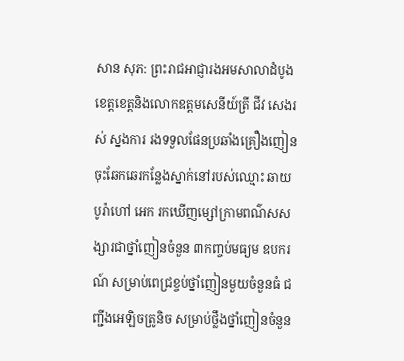សាន សុភ: ព្រះរាជអាជ្ញារងអមសាលាដំបូងខេត្តខេត្តនិងលោកឧត្តមសេនីយ៍ត្រី ជីវ សេងរស់ ស្នងការ រងទទួលផែនប្រឆាំងគ្រឿងញៀន ចុះឆែកឆេរកន្លែងស្នាក់នៅរបស់ឈ្មោះ ឆាយ បូរ៉ាហៅ អេក រកឃើញម្សៅក្រាមពណ៌សសង្សារជាថ្នាំញៀនចំនួន ៣កញ្ចប់មធ្យម ឧបករណ៍ សម្រាប់ពេជ្រខ្ចប់ថ្នាំញៀនមួយចំនួនធំ ជញ្ជីងអេឡិចត្រូនិច សម្រាប់ថ្លឹងថ្នាំញៀនចំនួន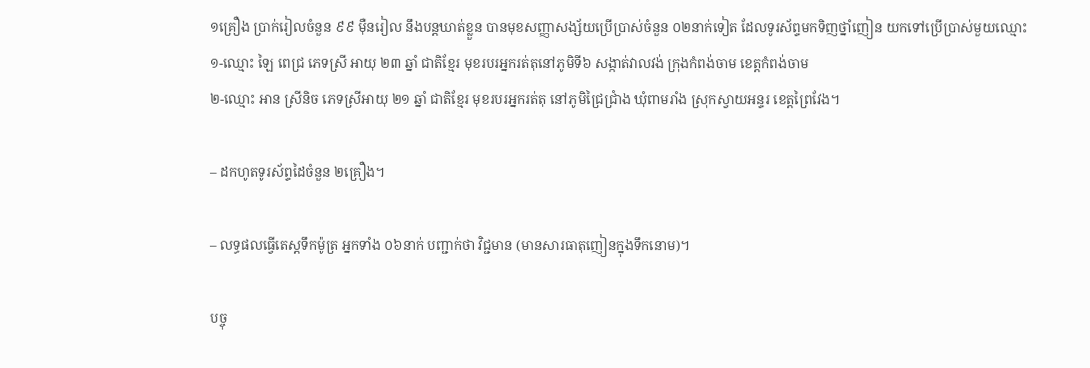១គ្រឿង ប្រាក់រៀលចំនួន ៩៩ ម៉ឺនរៀល នឹងបន្តឃាត់ខ្លួន បានមុខសញ្ញាសង្ស័យប្រើប្រាស់ចំនួន ០២នាក់ទៀត ដែលទូរស័ព្ទមកទិញថ្នាំញៀន យកទៅប្រើប្រាស់មួយឈ្មោះ
១-ឈ្មោះ ឡៃ ពេជ្រ ភេទស្រី អាយុ ២៣ ឆ្នាំ ជាតិខ្មែរ មុខរបរអ្នករត់តុនៅភូមិទី៦ សង្កាត់វាលវង់ ក្រុងកំពង់ចាម ខេត្តកំពង់ចាម
២-ឈ្មោះ អាន ស្រីនិច ភេទស្រីអាយុ ២១ ឆ្នាំ ជាតិខ្មែរ មុខរបរអ្នករត់តុ នៅភូមិជ្រៃជ្រាំង ឃុំពាមរាំង ស្រុកស្វាយអន្ទរ ខេត្តព្រៃវែង។

– ដកហូតទូរស័ព្ទដៃចំនួន ២គ្រឿង។

– លទ្ធផលធ្វើតេស្តទឹកម៉ូត្រ អ្នកទាំង ០៦នាក់ បញ្ជាក់ថា វិជ្ជមាន (មានសារធាតុញៀនក្នុងទឹកនោម)។

បច្ចុ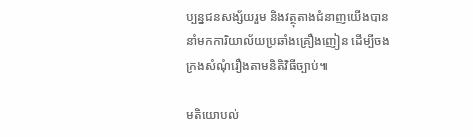ប្បន្នជនសង្ស័យរួម និងវត្ថុតាងជំនាញយើងបាននាំមកការិយាល័យប្រឆាំងគ្រឿងញៀន ដើម្បីចងក្រងសំណុំរឿងតាមនិតិវិធីច្បាប់៕

មតិយោបល់